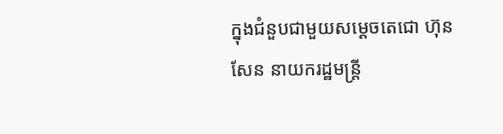ក្នុងជំនួបជាមួយសម្តេចតេជោ ហ៊ុន សែន នាយករដ្ឋមន្ត្រី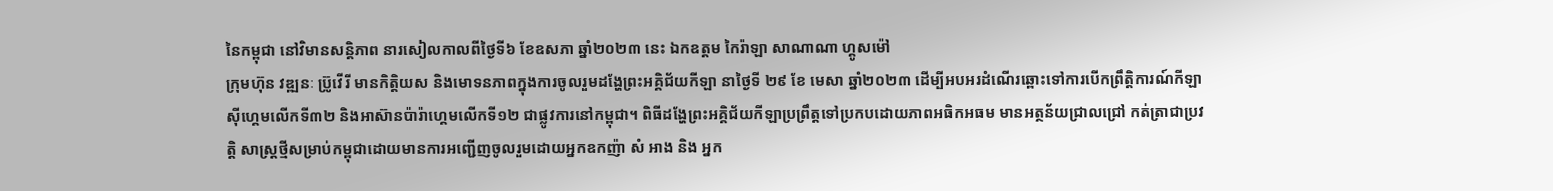នៃកម្ពុជា នៅវិមានសន្តិភាព នារសៀលកាលពីថ្ងៃទី៦ ខែឧសភា ឆ្នាំ២០២៣ នេះ ឯកឧត្តម កៃរ៉ាឡា សាណាណា ហ្គូសម៉ៅ
ក្រុមហ៊ុន វឌ្ឍនៈ ប៊្រូវើរី មានកិត្តិយស និងមោទនភាពក្នុងការចូលរួមដង្ហែព្រះអគ្គិជ័យកីឡា នាថ្ងៃទី ២៩ ខែ មេសា ឆ្នាំ២០២៣ ដើម្បីអបអរដំណើរឆ្ពោះទៅការបើកព្រឹត្តិការណ៍កីឡាស៊ីហ្គេមលើកទី៣២ និងអាស៊ានប៉ារ៉ាហ្គេមលើកទី១២ ជាផ្លូវការនៅកម្ពុជា។ ពិធីដង្ហែព្រះអគ្គិជ័យកីឡាប្រព្រឹត្តទៅប្រកបដោយភាពអធិកអធម មានអត្ថន័យជ្រាលជ្រៅ កត់ត្រាជាប្រវត្តិ សាស្រ្តថ្មីសម្រាប់កម្ពុជាដោយមានការអញ្ជើញចូលរួមដោយអ្នកឧកញ៉ា សំ អាង និង អ្នក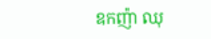ឧកញ៉ា ឈុ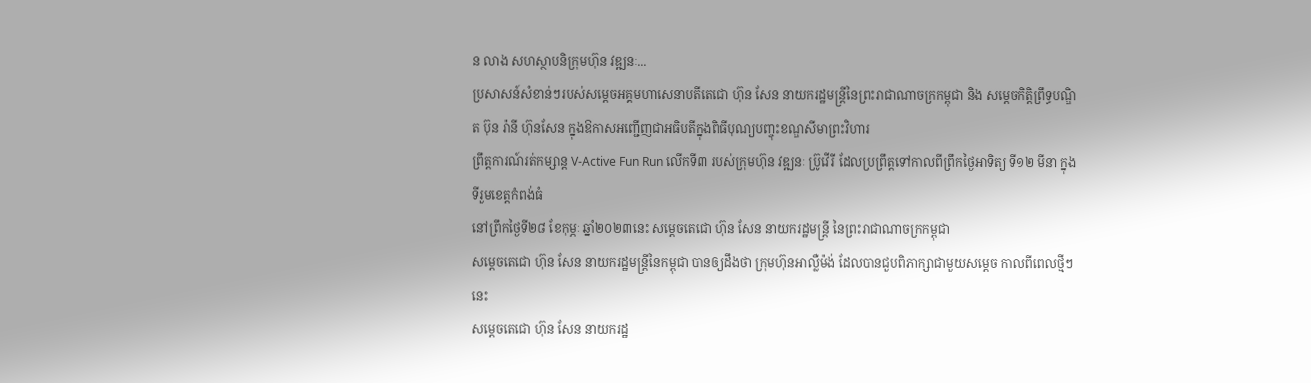ន លាង សហស្ថាបនិក្រុមហ៊ុន វឌ្ឍនៈ...
ប្រសាសន៍សំខាន់ៗរបស់សម្ដេចអគ្គមហាសេនាបតីតេជោ ហ៊ុន សែន នាយករដ្ឋមន្ត្រីនៃព្រះរាជាណាចក្រកម្ពុជា និង សម្តេចកិត្តិព្រឹទ្ធបណ្ឌិត ប៊ុន រ៉ានី ហ៊ុនសែន ក្នុងឱកាសអញ្ជើញជាអធិបតីក្នុងពិធីបុណ្យបញ្ចុះខណ្ឌសីមាព្រះវិហារ
ព្រឹត្តការណ៍រត់កម្សាន្ត V-Active Fun Run លើកទី៣ របស់ក្រុមហ៊ុន វឌ្ឍនៈ ប្រ៊ូវើរី ដែលប្រព្រឹត្តទៅកាលពីព្រឹកថ្ងៃអាទិត្យ ទី១២ មីនា ក្នុងទីរួមខេត្តកំពង់ធំ
នៅព្រឹកថ្ងៃទី២៨ ខែកុម្ភៈ ឆ្នាំ២០២៣នេះ សម្តេចតេជោ ហ៊ុន សែន នាយករដ្ឋមន្ត្រី នៃព្រះរាជាណាចក្រកម្ពុជា
សម្ដេចតេជោ ហ៊ុន សែន នាយករដ្ឋមន្ត្រីនៃកម្ពុជា បានឲ្យដឹងថា ក្រុមហ៊ុនអាល្លឺម៉ង់ ដែលបានជួបពិភាក្សាជាមួយសម្ដេច កាលពីពេលថ្មីៗនេះ
សម្ដេចតេជោ ហ៊ុន សែន នាយករដ្ឋ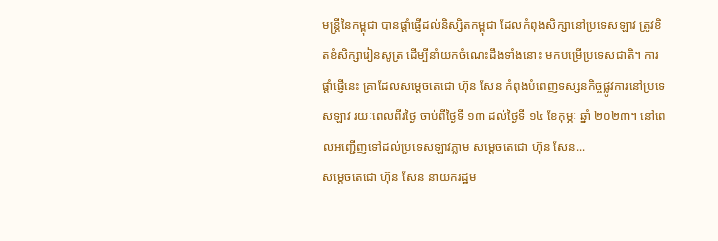មន្ត្រីនៃកម្ពុជា បានផ្តាំផ្ញើដល់និស្សិតកម្ពុជា ដែលកំពុងសិក្សានៅប្រទេសឡាវ ត្រូវខិតខំសិក្សារៀនសូត្រ ដើម្បីនាំយកចំណេះដឹងទាំងនោះ មកបម្រើប្រទេសជាតិ។ ការផ្ដាំផ្ញើនេះ គ្រាដែលសម្ដេចតេជោ ហ៊ុន សែន កំពុងបំពេញទស្សនកិច្ចផ្លូវការនៅប្រទេសឡាវ រយៈពេលពីរថ្ងៃ ចាប់ពីថ្ងៃទី ១៣ ដល់ថ្ងៃទី ១៤ ខែកុម្ភៈ ឆ្នាំ ២០២៣។ នៅពេលអញ្ជើញទៅដល់ប្រទេសឡាវភ្លាម សម្តេចតេជោ ហ៊ុន សែន...
សម្ដេចតេជោ ហ៊ុន សែន នាយករដ្ឋម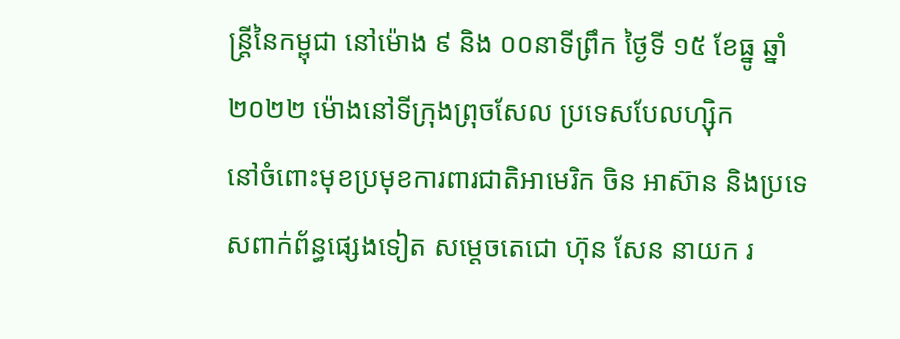ន្ត្រីនៃកម្ពុជា នៅម៉ោង ៩ និង ០០នាទីព្រឹក ថ្ងៃទី ១៥ ខែធ្នូ ឆ្នាំ២០២២ ម៉ោងនៅទីក្រុងព្រុចសែល ប្រទេសបែលហ្ស៊ិក
នៅចំពោះមុខប្រមុខការពារជាតិអាមេរិក ចិន អាស៊ាន និងប្រទេសពាក់ព័ន្ធផ្សេងទៀត សម្តេចតេជោ ហ៊ុន សែន នាយក រ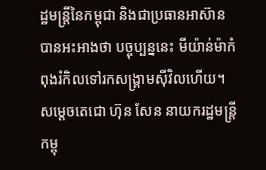ដ្ឋមន្រ្តីនៃកម្ពុជា និងជាប្រធានអាស៊ាន បានអះអាងថា បច្ចុប្បន្ននេះ មីយ៉ាន់ម៉ាកំពុងរំកិលទៅរកសង្រ្គាមស៊ីវិលហើយ។
សម្តេចតេជោ ហ៊ុន សែន នាយករដ្ឋមន្ត្រីកម្ពុ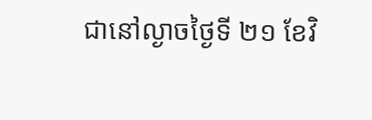ជានៅល្ងាចថ្ងៃទី ២១ ខែវិ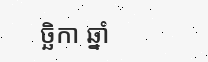ច្ឆិកា ឆ្នាំ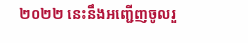២០២២ នេះនឹងអញ្ជើញចូលរួ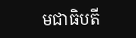មជាធិបតី